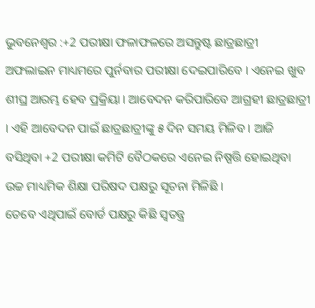ଭୁବନେଶ୍ବର :+2 ପରୀକ୍ଷା ଫଳାଫଳରେ ଅସନ୍ତୁଷ୍ଟ ଛାତ୍ରଛାତ୍ରୀ ଅଫଲାଇନ ମାଧ୍ୟମରେ ପୁର୍ନବାର ପରୀକ୍ଷା ଦେଇପାରିବେ । ଏନେଇ ଖୁବ ଶୀଘ୍ର ଆରମ୍ଭ ହେବ ପ୍ରକ୍ରିୟା । ଆବେଦନ କରିପାରିବେ ଆଗ୍ରହୀ ଛାତ୍ରଛାତ୍ରୀ । ଏହି ଆବେଦନ ପାଇଁ ଛାତ୍ରଛାତ୍ରୀଙ୍କୁ ୫ ଦିନ ସମୟ ମିଳିବ । ଆଜି ବସିଥିବା +2 ପରୀକ୍ଷା କମିଟି ବୈଠକରେ ଏନେଇ ନିଷ୍ପତ୍ତି ହୋଇଥିବା ଉଚ୍ଚ ମାଧ୍ୟମିକ ଶିକ୍ଷା ପରିଷଦ ପକ୍ଷରୁ ସୂଚନା ମିଳିଛି ।
ତେବେ ଏଥିପାଇଁ ବୋର୍ଡ ପକ୍ଷରୁ କିଛି ସ୍ବତନ୍ତ୍ର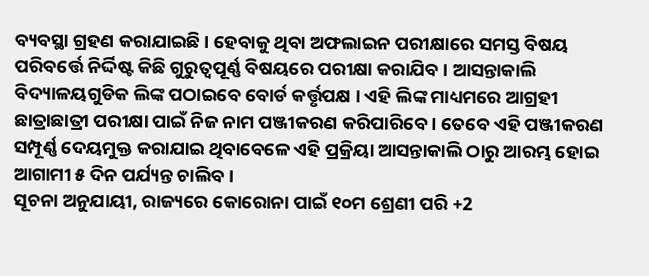ବ୍ୟବସ୍ଥା ଗ୍ରହଣ କରାଯାଇଛି । ହେବାକୁ ଥିବା ଅଫଲାଇନ ପରୀକ୍ଷାରେ ସମସ୍ତ ବିଷୟ ପରିବର୍ତ୍ତେ ନିର୍ଦ୍ଦିଷ୍ଟ କିଛି ଗୁରୁତ୍ବପୂର୍ଣ୍ଣ ବିଷୟରେ ପରୀକ୍ଷା କରାଯିବ । ଆସନ୍ତାକାଲି ବିଦ୍ୟାଳୟଗୁଡିକ ଲିଙ୍କ ପଠାଇବେ ବୋର୍ଡ କର୍ତ୍ତୃପକ୍ଷ । ଏହି ଲିଙ୍କ ମାଧ୍ୟମରେ ଆଗ୍ରହୀ ଛାତ୍ରାଛାତ୍ରୀ ପରୀକ୍ଷା ପାଇଁ ନିଜ ନାମ ପଞ୍ଜୀକରଣ କରିପାରିବେ । ତେବେ ଏହି ପଞ୍ଜୀକରଣ ସମ୍ପୂର୍ଣ୍ଣ ଦେୟମୁକ୍ତ କରାଯାଇ ଥିବାବେଳେ ଏହି ପ୍ରକ୍ରିୟା ଆସନ୍ତାକାଲି ଠାରୁ ଆରମ୍ଭ ହୋଇ ଆଗାମୀ ୫ ଦିନ ପର୍ଯ୍ୟନ୍ତ ଚାଲିବ ।
ସୂଚନା ଅନୁଯାୟୀ, ରାଜ୍ୟରେ କୋରୋନା ପାଇଁ ୧୦ମ ଶ୍ରେଣୀ ପରି +2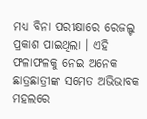ମଧ୍ୟ ବିନା ପରୀକ୍ଷାରେ ରେଜଲ୍ଟ ପ୍ରକାଶ ପାଇଥିଲା । ଏହି ଫଳାଫଳକୁ ନେଇ ଅନେକ ଛାତ୍ରଛାତ୍ରୀଙ୍କ ସମେତ ଅଭିଭାବକ ମହଲରେ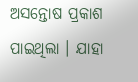ଅସନ୍ତୋଷ ପ୍ରକାଶ ପାଇଥିଲା । ଯାହା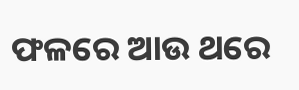ଫଳରେ ଆଉ ଥରେ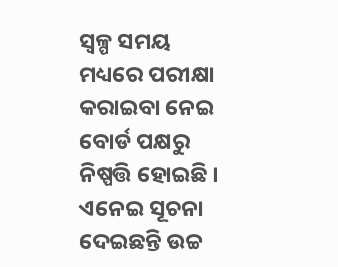ସ୍ବଳ୍ପ ସମୟ ମଧ୍ୟରେ ପରୀକ୍ଷା କରାଇବା ନେଇ ବୋର୍ଡ ପକ୍ଷରୁ ନିଷ୍ପତ୍ତି ହୋଇଛି । ଏନେଇ ସୂଚନା ଦେଇଛନ୍ତି ଉଚ୍ଚ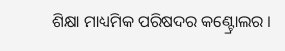ଶିକ୍ଷା ମାଧ୍ୟମିକ ପରିଷଦର କଣ୍ଟ୍ରୋଲର ।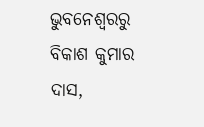ଭୁବନେଶ୍ବରରୁ ବିକାଶ କୁମାର ଦାସ,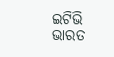ଇଟିଭି ଭାରତ